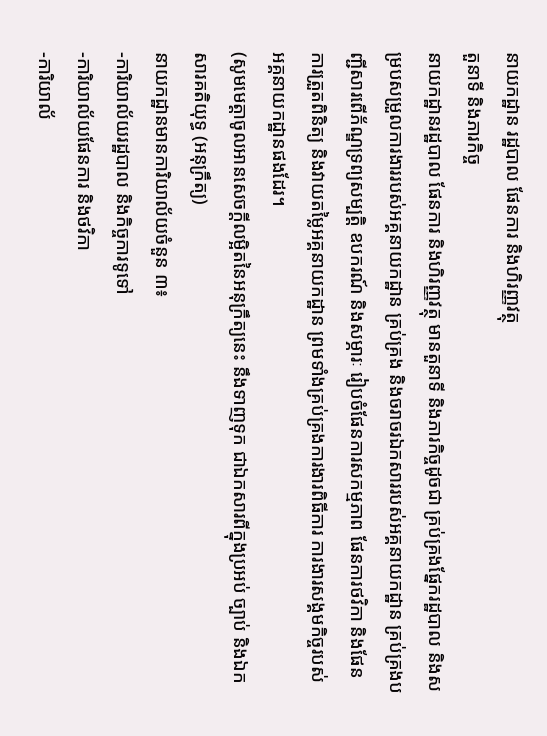នាយកដ្ឋាន រដ្ឋបាល ផែនការ និងហិរញ្ញវត្ថុ
តួនាទី និងភារកិច្ច
នាយកដ្ឋានរដ្ឋបាល ផែនការ និងហិរញ្ញវត្ថុ មានតួនាទី និងភារកិច្ចដូចជា គ្រប់គ្រងផ្នែករដ្ឋបាល និងសម្របសម្រួលការងាររបស់អគ្គនាយកដ្ឋាន គ្រប់គ្រង និងចរាចរឯកសាររបស់អគ្គនាយកដ្ឋាន គ្រប់គ្រងបញ្ជីសារពើភ័ណ្ឌទ្រព្យសម្បត្តិ ឧបករណ៍ និងសម្ភារៈ រៀបចំផែនការសកម្មភាព ផែនការថវិកា និងផែនការត្រួតពិនិត្យ និងវាយតម្លៃអគ្គនាយកដ្ឋាន ព្រមទាំងគ្រប់គ្រងការងារពិធីការ ការងារសង្គមកិច្ចរបស់អគ្គនាយកដ្ឋានផងដែរ។
(សូមមេត្តាចូលអានសេចក្តីលម្អិតនៃអនុក្រឹត្យនេះ នឹងទាញទុក ជាឯកសារពីក្នុងប្រអប់ ច្បាប់ និងឯកសារគតិយុទ្ធ (អនុក្រឹត្យ)
នាយកដ្ឋានមានការិយាល័យចំនួន ៣៖
-ការិយាល័យរដ្ឋបាល និងកិច្ចការទូទៅ
-ការិយាល័យផែនការ និងថវិកា
-ការិយាល័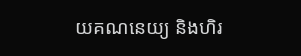យគណនេយ្យ និងហិរ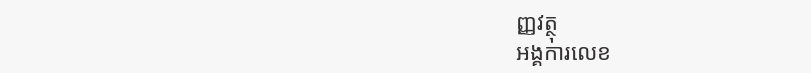ញ្ញវត្ថុ
អង្គការលេខ